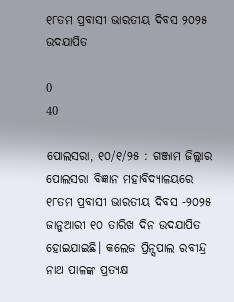୧୮ତମ ପ୍ରବାସୀ ଭାରତୀୟ ଦିବସ ୨୦୨୫ ଉଦଯାପିତ

0
40

ପୋଲସରା, ୧୦/୧/୨୫ : ଗଞ୍ଜାମ ଜିଲ୍ଲାର ପୋଲସରା ବିଜ୍ଞାନ ମହାବିଦ୍ୟାଳୟରେ ୧୮ତମ ପ୍ରବାସୀ ଭାରତୀୟ ଦିବସ -୨୦୨୫ ଜାନୁଆରୀ ୧୦ ତାରିଖ ଦିନ ଉଦଯାପିତ ହୋଇଯାଇଛି। କଲେଜ ପ୍ରିନ୍ସପାଲ ରବୀନ୍ଦ୍ର ନାଥ ପାଳଙ୍କ ପ୍ରତ୍ୟକ୍ଷ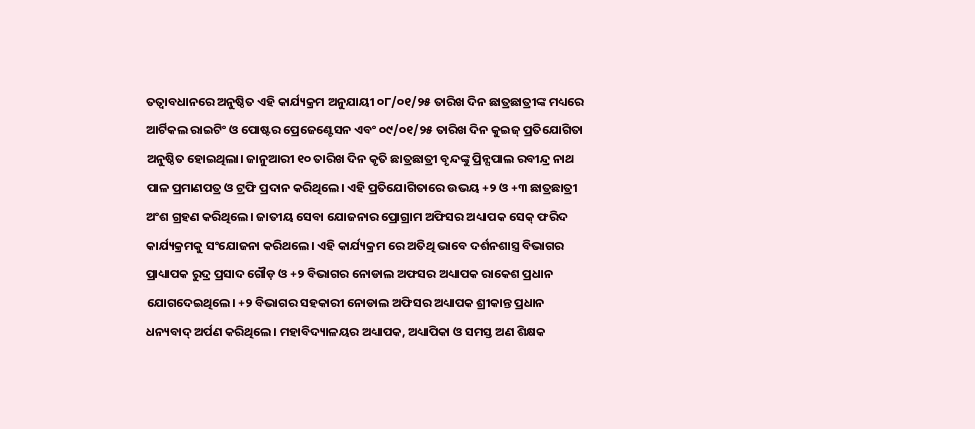ତତ୍ବାବଧାନରେ ଅନୁଷ୍ଠିତ ଏହି କାର୍ଯ୍ୟକ୍ରମ ଅନୁଯାୟୀ ୦୮/୦୧/୨୫ ତାରିଖ ଦିନ ଛାତ୍ରଛାତ୍ରୀଙ୍କ ମଧ୍ୟରେ ଆର୍ଟିକଲ ରାଇଟିଂ ଓ ପୋଷ୍ଟର ପ୍ରେଜେଣ୍ଟେସନ ଏବଂ ୦୯/୦୧/୨୫ ତାରିଖ ଦିନ କୁଇଜ୍ ପ୍ରତିଯୋଗିତା ଅନୁଷ୍ଠିତ ହୋଇଥିଲା। ଜାନୁଆରୀ ୧୦ ତାରିଖ ଦିନ କୃତି ଛାତ୍ରଛାତ୍ରୀ ବୃନ୍ଦଙ୍କୁ ପ୍ରିନ୍ସପାଲ ରବୀନ୍ଦ୍ର ନାଥ ପାଳ ପ୍ରମାଣପତ୍ର ଓ ଟ୍ରଫି ପ୍ରଦାନ କରିଥିଲେ। ଏହି ପ୍ରତିଯୋଗିତାରେ ଉଭୟ +୨ ଓ +୩ ଛାତ୍ରଛାତ୍ରୀ ଅଂଶ ଗ୍ରହଣ କରିଥିଲେ। ଜାତୀୟ ସେବା ଯୋଜନାର ପ୍ରୋଗ୍ରାମ ଅଫିସର ଅଧ୍ୟାପକ ସେକ୍ ଫରିଦ କାର୍ଯ୍ୟକ୍ରମକୁ ସଂଯୋଜନା କରିଥଲେ। ଏହି କାର୍ଯ୍ୟକ୍ରମ ରେ ଅତିଥି ଭାବେ ଦର୍ଶନଶାସ୍ତ୍ର ବିଭାଗର ପ୍ରାଧ୍ୟାପକ ରୁଦ୍ର ପ୍ରସାଦ ଗୌଡ଼ ଓ +୨ ବିଭାଗର ନୋଡାଲ ଅଫସର ଅଧ୍ୟାପକ ରାକେଶ ପ୍ରଧାନ ଯୋଗଦେଇଥିଲେ। +୨ ବିଭାଗର ସହକାରୀ ନୋଡାଲ ଅଫିସର ଅଧ୍ୟାପକ ଶ୍ରୀକାନ୍ତ ପ୍ରଧାନ ଧନ୍ୟବାଦ୍ ଅର୍ପଣ କରିଥିଲେ। ମହାବିଦ୍ୟାଳୟର ଅଧ୍ୟାପକ, ଅଧ୍ୟାପିକା ଓ ସମସ୍ତ ଅଣ ଶିକ୍ଷକ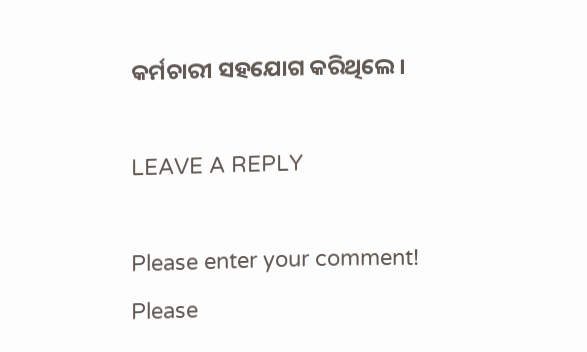କର୍ମଚାରୀ ସହଯୋଗ କରିଥିଲେ ।

LEAVE A REPLY

Please enter your comment!
Please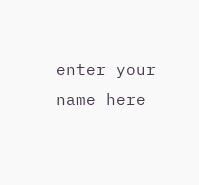enter your name here